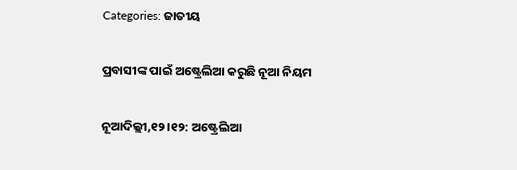Categories: ଜାତୀୟ

ପ୍ରବାସୀଙ୍କ ପାଇଁ ଅଷ୍ଟ୍ରେଲିଆ କରୁଛି ନୂଆ ନିୟମ

ନୂଆଦିଲ୍ଲୀ,୧୨।୧୨: ଅଷ୍ଟ୍ରେଲିଆ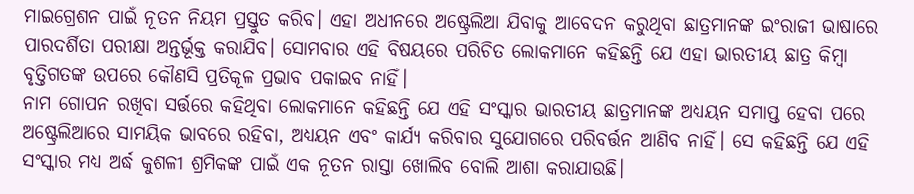ମାଇଗ୍ରେଶନ ପାଇଁ ନୂତନ ନିୟମ ପ୍ରସ୍ତୁତ କରିବ। ଏହା ଅଧୀନରେ ଅଷ୍ଟ୍ରେଲିଆ ଯିବାକୁ ଆବେଦନ କରୁଥିବା ଛାତ୍ରମାନଙ୍କ ଇଂରାଜୀ ଭାଷାରେ ପାରଦର୍ଶିତା ପରୀକ୍ଷା ଅନ୍ତର୍ଭୂକ୍ତ କରାଯିବ। ସୋମବାର ଏହି ବିଷୟରେ ପରିଚିତ ଲୋକମାନେ କହିଛନ୍ତି ଯେ ଏହା ଭାରତୀୟ ଛାତ୍ର କିମ୍ବା ବୃତ୍ତିଗତଙ୍କ ଉପରେ କୌଣସି ପ୍ରତିକୂଳ ପ୍ରଭାବ ପକାଇବ ନାହିଁ।
ନାମ ଗୋପନ ରଖିବା ସର୍ତ୍ତରେ କହିଥିବା ଲୋକମାନେ କହିଛନ୍ତି ଯେ ଏହି ସଂସ୍କାର ଭାରତୀୟ ଛାତ୍ରମାନଙ୍କ ଅଧ୍ୟୟନ ସମାପ୍ତ ହେବା ପରେ ଅଷ୍ଟ୍ରେଲିଆରେ ସାମୟିକ ଭାବରେ ରହିବା, ଅଧ୍ୟୟନ ଏବଂ କାର୍ଯ୍ୟ କରିବାର ସୁଯୋଗରେ ପରିବର୍ତ୍ତନ ଆଣିବ ନାହିଁ। ସେ କହିଛନ୍ତି ଯେ ଏହି ସଂସ୍କାର ମଧ୍ୟ ଅର୍ଦ୍ଧ କୁଶଳୀ ଶ୍ରମିକଙ୍କ ପାଇଁ ଏକ ନୂତନ ରାସ୍ତା ଖୋଲିବ ବୋଲି ଆଶା କରାଯାଉଛି।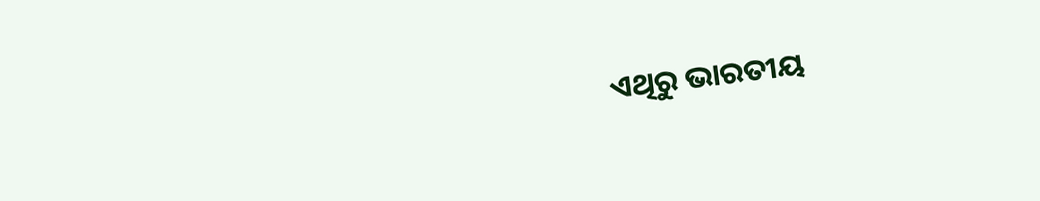ଏଥିରୁ ଭାରତୀୟ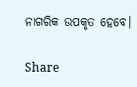ନାଗରିକ ଉପକୃତ ହେବେ।

Share